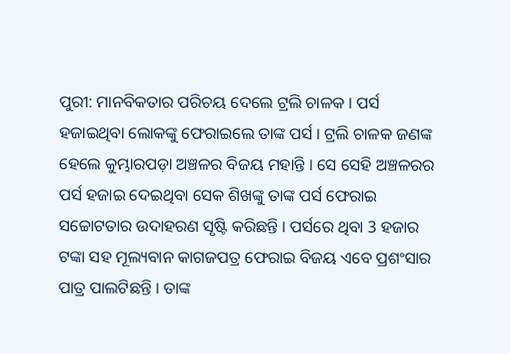ପୁରୀ: ମାନବିକତାର ପରିଚୟ ଦେଲେ ଟ୍ରଲି ଚାଳକ । ପର୍ସ ହଜାଇଥିବା ଲୋକଙ୍କୁ ଫେରାଇଲେ ତାଙ୍କ ପର୍ସ । ଟ୍ରଲି ଚାଳକ ଜଣଙ୍କ ହେଲେ କୁମ୍ଭାରପଡ଼ା ଅଞ୍ଚଳର ବିଜୟ ମହାନ୍ତି । ସେ ସେହି ଅଞ୍ଚଳରର ପର୍ସ ହଜାଇ ଦେଇଥିବା ସେକ ଶିଖଙ୍କୁ ତାଙ୍କ ପର୍ସ ଫେରାଇ ସଚ୍ଚୋଟତାର ଉଦାହରଣ ସୃଷ୍ଟି କରିଛନ୍ତି । ପର୍ସରେ ଥିବା 3 ହଜାର ଟଙ୍କା ସହ ମୂଲ୍ୟବାନ କାଗଜପତ୍ର ଫେରାଇ ବିଜୟ ଏବେ ପ୍ରଶଂସାର ପାତ୍ର ପାଲଟିଛନ୍ତି । ତାଙ୍କ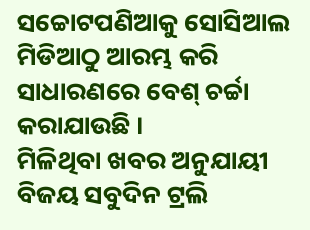ସଚ୍ଚୋଟପଣିଆକୁ ସୋସିଆଲ ମିଡିଆଠୁ ଆରମ୍ଭ କରି ସାଧାରଣରେ ବେଶ୍ ଚର୍ଚ୍ଚା କରାଯାଉଛି ।
ମିଳିଥିବା ଖବର ଅନୁଯାୟୀ ବିଜୟ ସବୁଦିନ ଟ୍ରଲି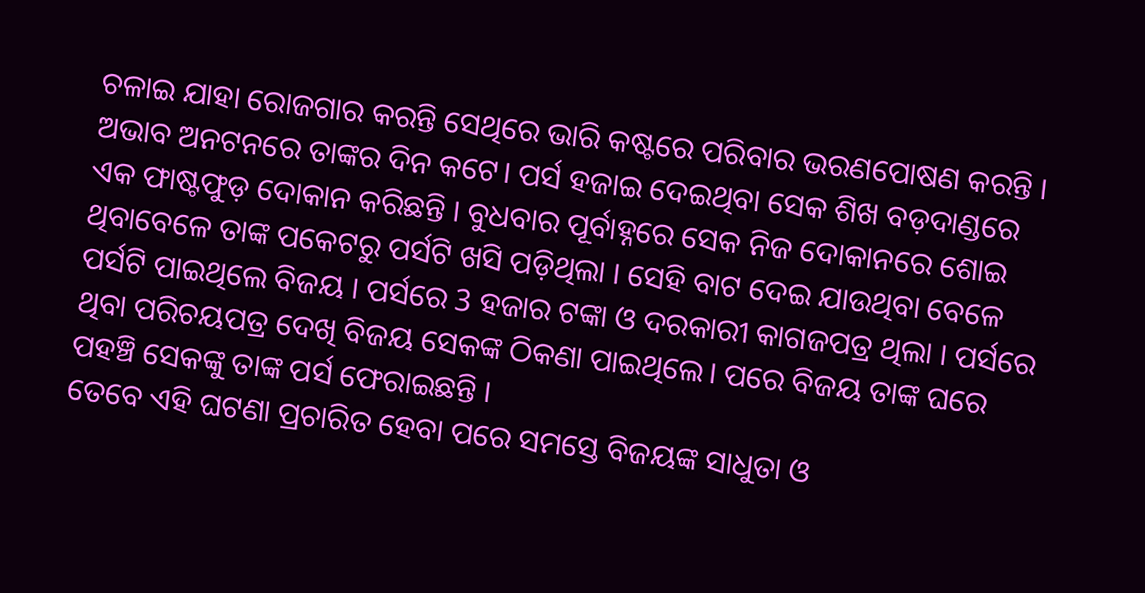ଚଳାଇ ଯାହା ରୋଜଗାର କରନ୍ତି ସେଥିରେ ଭାରି କଷ୍ଟରେ ପରିବାର ଭରଣପୋଷଣ କରନ୍ତି । ଅଭାବ ଅନଟନରେ ତାଙ୍କର ଦିନ କଟେ। ପର୍ସ ହଜାଇ ଦେଇଥିବା ସେକ ଶିଖ ବଡ଼ଦାଣ୍ଡରେ ଏକ ଫାଷ୍ଟଫୁଡ଼ ଦୋକାନ କରିଛନ୍ତି । ବୁଧବାର ପୂର୍ବାହ୍ନରେ ସେକ ନିଜ ଦୋକାନରେ ଶୋଇ ଥିବାବେଳେ ତାଙ୍କ ପକେଟରୁ ପର୍ସଟି ଖସି ପଡ଼ିଥିଲା । ସେହି ବାଟ ଦେଇ ଯାଉଥିବା ବେଳେ ପର୍ସଟି ପାଇଥିଲେ ବିଜୟ । ପର୍ସରେ 3 ହଜାର ଟଙ୍କା ଓ ଦରକାରୀ କାଗଜପତ୍ର ଥିଲା । ପର୍ସରେ ଥିବା ପରିଚୟପତ୍ର ଦେଖି ବିଜୟ ସେକଙ୍କ ଠିକଣା ପାଇଥିଲେ। ପରେ ବିଜୟ ତାଙ୍କ ଘରେ ପହଞ୍ଚି ସେକଙ୍କୁ ତାଙ୍କ ପର୍ସ ଫେରାଇଛନ୍ତି ।
ତେବେ ଏହି ଘଟଣା ପ୍ରଚାରିତ ହେବା ପରେ ସମସ୍ତେ ବିଜୟଙ୍କ ସାଧୁତା ଓ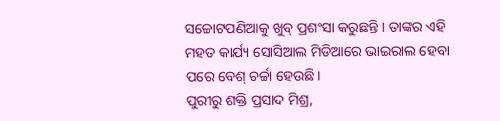ସଚ୍ଚୋଟପଣିଆକୁ ଖୁବ୍ ପ୍ରଶଂସା କରୁଛନ୍ତି । ତାଙ୍କର ଏହି ମହତ କାର୍ଯ୍ୟ ସୋସିଆଲ ମିଡିଆରେ ଭାଇରାଲ ହେବା ପରେ ବେଶ୍ ଚର୍ଚ୍ଚା ହେଉଛି।
ପୁରୀରୁ ଶକ୍ତି ପ୍ରସାଦ ମିଶ୍ର,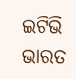ଇଟିଭି ଭାରତ